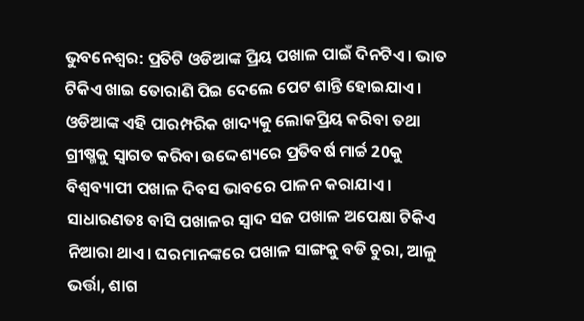ଭୁବନେଶ୍ବର: ପ୍ରତିଟି ଓଡିଆଙ୍କ ପ୍ରିୟ ପଖାଳ ପାଇଁ ଦିନଟିଏ । ଭାତ ଟିକିଏ ଖାଇ ତୋରାଣି ପିଇ ଦେଲେ ପେଟ ଶାନ୍ତି ହୋଇଯାଏ । ଓଡିଆଙ୍କ ଏହି ପାରମ୍ପରିକ ଖାଦ୍ୟକୁ ଲୋକପ୍ରିୟ କରିବା ତଥା ଗ୍ରୀଷ୍ମକୁ ସ୍ବାଗତ କରିବା ଉଦ୍ଦେଶ୍ୟରେ ପ୍ରତିବର୍ଷ ମାର୍ଚ୍ଚ 20କୁ ବିଶ୍ବବ୍ୟାପୀ ପଖାଳ ଦିବସ ଭାବରେ ପାଳନ କରାଯାଏ ।
ସାଧାରଣତଃ ବାସି ପଖାଳର ସ୍ବାଦ ସଜ ପଖାଳ ଅପେକ୍ଷା ଟିକିଏ ନିଆରା ଥାଏ। ଘରମାନଙ୍କରେ ପଖାଳ ସାଙ୍ଗକୁ ବଡି ଚୁରା, ଆଳୁ ଭର୍ତ୍ତା, ଶାଗ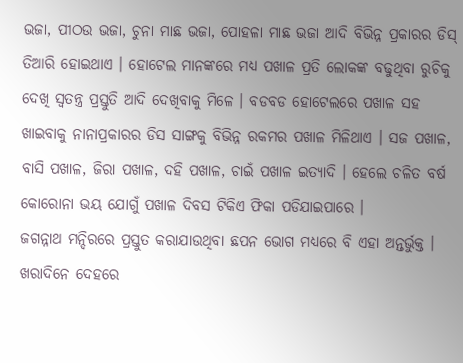ଭଜା, ପୀଠଉ ଭଜା, ଚୁନା ମାଛ ଭଜା, ପୋହଳା ମାଛ ଭଜା ଆଦି ବିଭିନ୍ନ ପ୍ରକାରର ଡିସ୍ ତିଆରି ହୋଇଥାଏ । ହୋଟେଲ ମାନଙ୍କରେ ମଧ୍ୟ ପଖାଳ ପ୍ରତି ଲୋକଙ୍କ ବଢୁଥିବା ରୁଚିକୁ ଦେଖି ସ୍ବତନ୍ତ୍ର ପ୍ରସ୍ତୁତି ଆଦି ଦେଖିବାକୁ ମିଳେ । ବଡବଡ ହୋଟେଲରେ ପଖାଳ ସହ ଖାଇବାକୁ ନାନାପ୍ରକାରର ଡିସ ସାଙ୍ଗକୁ ବିଭିନ୍ନ ରକମର ପଖାଳ ମିଳିଥାଏ । ସଜ ପଖାଳ, ବାସି ପଖାଳ, ଜିରା ପଖାଳ, ଦହି ପଖାଳ, ଚାଇଁ ପଖାଳ ଇତ୍ୟାଦି । ହେଲେ ଚଳିତ ବର୍ଷ କୋରୋନା ଭୟ ଯୋଗୁଁ ପଖାଳ ଦିବସ ଟିକିଏ ଫିକା ପଡିଯାଇପାରେ ।
ଜଗନ୍ନାଥ ମନ୍ଦିରରେ ପ୍ରସ୍ତୁତ କରାଯାଉଥିବା ଛପନ ଭୋଗ ମଧ୍ୟରେ ବି ଏହା ଅନ୍ତର୍ଭୁକ୍ତ । ଖରାଦିନେ ଦେହରେ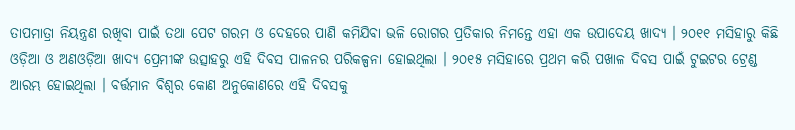ତାପମାତ୍ରା ନିୟନ୍ତ୍ରଣ ରଖିବା ପାଇଁ ତଥା ପେଟ ଗରମ ଓ ଦେହରେ ପାଣି କମିଯିବା ଭଳି ରୋଗର ପ୍ରତିକାର ନିମନ୍ତେ ଏହା ଏକ ଉପାଦେୟ ଖାଦ୍ୟ । ୨୦୧୧ ମସିହାରୁ କିଛି ଓଡ଼ିଆ ଓ ଅଣଓଡ଼ିଆ ଖାଦ୍ୟ ପ୍ରେମୀଙ୍କ ଉତ୍ସାହରୁ ଏହି ଦିବସ ପାଳନର ପରିକଳ୍ପନା ହୋଇଥିଲା । ୨୦୧୫ ମସିହାରେ ପ୍ରଥମ କରି ପଖାଳ ଦିବସ ପାଇଁ ଟୁଇଟର ଟ୍ରେଣ୍ଡ ଆରମ୍ଭ ହୋଇଥିଲା । ବର୍ତ୍ତମାନ ବିଶ୍ବର କୋଣ ଅନୁକୋଣରେ ଏହି ଦିବସକୁ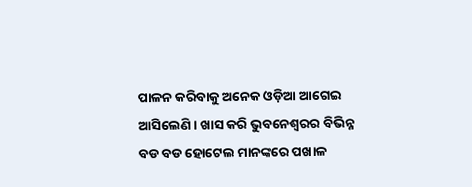ପାଳନ କରିବାକୁ ଅନେକ ଓଡ଼ିଆ ଆଗେଇ ଆସିଲେଣି । ଖାସ କରି ଭୁବନେଶ୍ବରର ବିଭିନ୍ନ ବଡ ବଡ ହୋଟେଲ ମାନଙ୍କରେ ପଖାଳ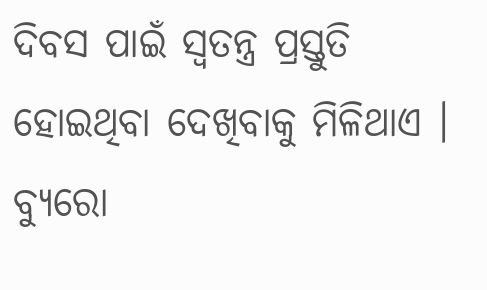ଦିବସ ପାଇଁ ସ୍ବତନ୍ତ୍ର ପ୍ରସ୍ତୁତି ହୋଇଥିବା ଦେଖିବାକୁ ମିଳିଥାଏ ।
ବ୍ୟୁରୋ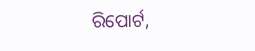ରିପୋର୍ଟ,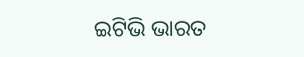ଇଟିଭି ଭାରତ